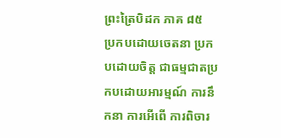ព្រះត្រៃបិដក ភាគ ៨៥
ប្រកបដោយចេតនា ប្រកបដោយចិត្ត ជាធម្មជាតប្រកបដោយអារម្មណ៍ ការនឹកនា ការអើពើ ការពិចារ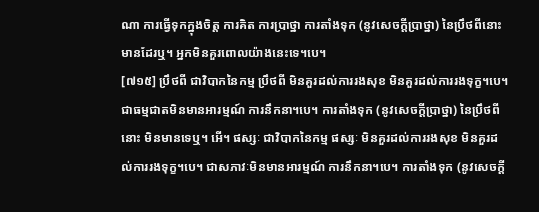ណា ការធ្វើទុកក្នុងចិត្ត ការគិត ការប្រាថ្នា ការតាំងទុក (នូវសេចក្តីប្រាថ្នា) នៃប្រឹថពីនោះ មានដែរឬ។ អ្នកមិនគួរពោលយ៉ាងនេះទេ។បេ។
[៧១៥] ប្រឹថពី ជាវិបាកនៃកម្ម ប្រឹថពី មិនគួរដល់ការរងសុខ មិនគួរដល់ការរងទុក្ខ។បេ។ ជាធម្មជាតមិនមានអារម្មណ៍ ការនឹកនា។បេ។ ការតាំងទុក (នូវសេចក្តីប្រាថ្នា) នៃប្រឹថពីនោះ មិនមានទេឬ។ អើ។ ផស្សៈ ជាវិបាកនៃកម្ម ផស្សៈ មិនគួរដល់ការរងសុខ មិនគួរដល់ការរងទុក្ខ។បេ។ ជាសភាវៈមិនមានអារម្មណ៍ ការនឹកនា។បេ។ ការតាំងទុក (នូវសេចក្តី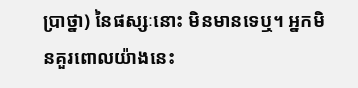ប្រាថ្នា) នៃផស្សៈនោះ មិនមានទេឬ។ អ្នកមិនគួរពោលយ៉ាងនេះ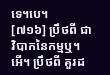ទេ។បេ។
[៧១៦] ប្រឹថពី ជាវិបាកនៃកម្មឬ។ អើ។ ប្រឹថពី គួរដ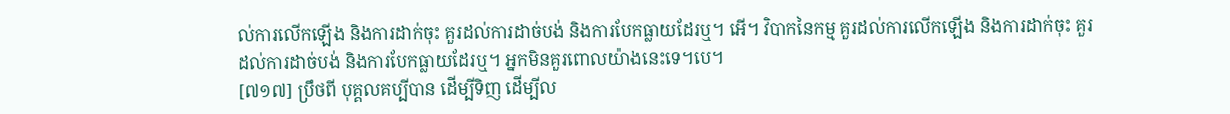ល់ការលើកឡើង និងការដាក់ចុះ គួរដល់ការដាច់បង់ និងការបែកធ្លាយដែរឬ។ អើ។ វិបាកនៃកម្ម គួរដល់ការលើកឡើង និងការដាក់ចុះ គួរដល់ការដាច់បង់ និងការបែកធ្លាយដែរឬ។ អ្នកមិនគួរពោលយ៉ាងនេះទេ។បេ។
[៧១៧] ប្រឹថពី បុគ្គលគប្បីបាន ដើម្បីទិញ ដើម្បីល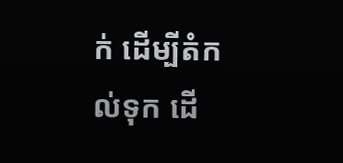ក់ ដើម្បីតំកល់ទុក ដើ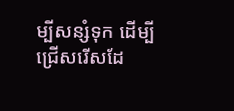ម្បីសន្សំទុក ដើម្បីជ្រើសរើសដែ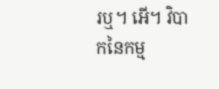រឬ។ អើ។ វិបាកនៃកម្ម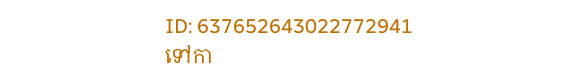ID: 637652643022772941
ទៅកា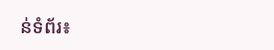ន់ទំព័រ៖